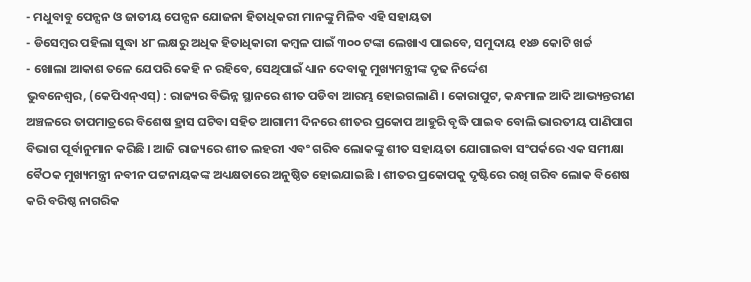- ମଧୁବାବୁ ପେନ୍ସନ ଓ ଜାତୀୟ ପେନ୍ସନ ଯୋଜନା ହିତାଧିକରୀ ମାନଙ୍କୁ ମିଳିବ ଏହି ସହାୟତା
- ଡିସେମ୍ବର ପହିଲା ସୁଦ୍ଧା ୪୮ ଲକ୍ଷରୁ ଅଧିକ ହିତାଧିକାରୀ କମ୍ବଳ ପାଇଁ ୩୦୦ ଟଙ୍କା ଲେଖାଏ ପାଇବେ, ସମୁଦାୟ ୧୪୬ କୋଟି ଖର୍ଚ୍ଚ
- ଖୋଲା ଆକାଶ ତଳେ ଯେପରି କେହି ନ ରହିବେ, ସେଥିପାଇଁ ଧ୍ୟାନ ଦେବାକୁ ମୁଖ୍ୟମନ୍ତ୍ରୀଙ୍କ ଦୃଢ ନିର୍ଦ୍ଦେଶ
ଭୁବନେଶ୍ୱର, (କେପିଏନ୍ଏସ୍) : ରାଜ୍ୟର ବିଭିନ୍ନ ସ୍ଥାନରେ ଶୀତ ପଡିବା ଆରମ୍ଭ ହୋଇଗଲାଣି । କୋରାପୁଟ, କନ୍ଧମାଳ ଆଦି ଆଭ୍ୟନ୍ତରୀଣ ଅଞ୍ଚଳରେ ତାପମାତ୍ରରେ ବିଶେଷ ହ୍ରାସ ଘଟିବା ସହିତ ଆଗାମୀ ଦିନରେ ଶୀତର ପ୍ରକୋପ ଆହୁରି ବୃଦ୍ଧି ପାଇବ ବୋଲି ଭାରତୀୟ ପାଣିପାଗ ବିଭାଗ ପୂର୍ବାନୁମାନ କରିଛି । ଆଜି ରାଜ୍ୟରେ ଶୀତ ଲହରୀ ଏବଂ ଗରିବ ଲୋକଙ୍କୁ ଶୀତ ସହାୟତା ଯୋଗାଇବା ସଂପର୍କରେ ଏକ ସମୀକ୍ଷା ବୈଠକ ମୁଖ୍ୟମନ୍ତ୍ରୀ ନବୀନ ପଟ୍ଟନାୟକଙ୍କ ଅଧ୍ୟକ୍ଷତାରେ ଅନୁଷ୍ଠିତ ହୋଇଯାଇଛି । ଶୀତର ପ୍ରକୋପକୁ ଦୃଷ୍ଟିରେ ରଖି ଗରିବ ଲୋକ ବିଶେଷ କରି ବରିଷ୍ଠ ନାଗରିକ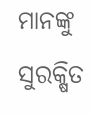ମାନଙ୍କୁ ସୁରକ୍ଷିତ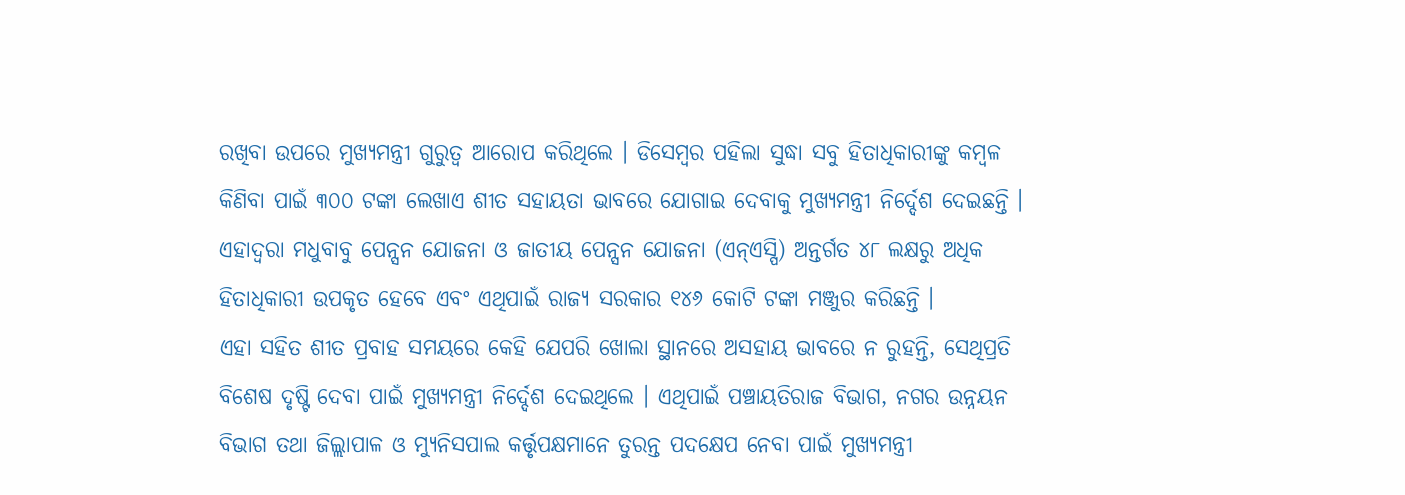ରଖିବା ଉପରେ ମୁଖ୍ୟମନ୍ତ୍ରୀ ଗୁରୁତ୍ୱ ଆରୋପ କରିଥିଲେ । ଡିସେମ୍ବର ପହିଲା ସୁଦ୍ଧା ସବୁ ହିତାଧିକାରୀଙ୍କୁ କମ୍ବଳ କିଣିବା ପାଇଁ ୩୦୦ ଟଙ୍କା ଲେଖାଏ ଶୀତ ସହାୟତା ଭାବରେ ଯୋଗାଇ ଦେବାକୁ ମୁଖ୍ୟମନ୍ତ୍ରୀ ନିର୍ଦ୍ଦେଶ ଦେଇଛନ୍ତି । ଏହାଦ୍ୱରା ମଧୁବାବୁ ପେନ୍ସନ ଯୋଜନା ଓ ଜାତୀୟ ପେନ୍ସନ ଯୋଜନା (ଏନ୍ଏସ୍ପି) ଅନ୍ତର୍ଗତ ୪୮ ଲକ୍ଷରୁ ଅଧିକ ହିତାଧିକାରୀ ଉପକୃତ ହେବେ ଏବଂ ଏଥିପାଇଁ ରାଜ୍ୟ ସରକାର ୧୪୬ କୋଟି ଟଙ୍କା ମଞ୍ଜୁର କରିଛନ୍ତି ।
ଏହା ସହିତ ଶୀତ ପ୍ରବାହ ସମୟରେ କେହି ଯେପରି ଖୋଲା ସ୍ଥାନରେ ଅସହାୟ ଭାବରେ ନ ରୁହନ୍ତି, ସେଥିପ୍ରତି ବିଶେଷ ଦୃଷ୍ଟି ଦେବା ପାଇଁ ମୁଖ୍ୟମନ୍ତ୍ରୀ ନିର୍ଦ୍ଦେଶ ଦେଇଥିଲେ । ଏଥିପାଇଁ ପଞ୍ଚାୟତିରାଜ ବିଭାଗ, ନଗର ଉନ୍ନୟନ ବିଭାଗ ତଥା ଜିଲ୍ଲାପାଳ ଓ ମ୍ୟୁନିସପାଲ କର୍ତ୍ତୃପକ୍ଷମାନେ ତୁରନ୍ତ ପଦକ୍ଷେପ ନେବା ପାଇଁ ମୁଖ୍ୟମନ୍ତ୍ରୀ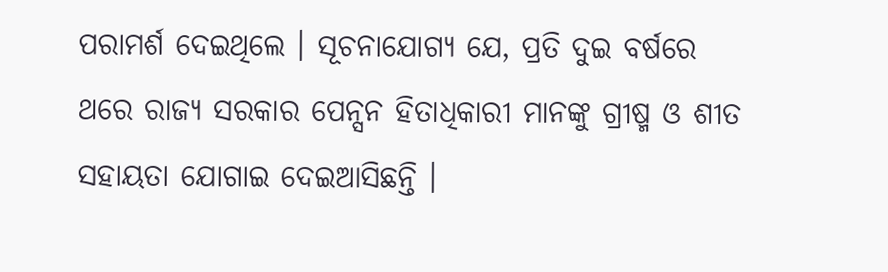ପରାମର୍ଶ ଦେଇଥିଲେ । ସୂଚନାଯୋଗ୍ୟ ଯେ, ପ୍ରତି ଦୁଇ ବର୍ଷରେ ଥରେ ରାଜ୍ୟ ସରକାର ପେନ୍ସନ ହିତାଧିକାରୀ ମାନଙ୍କୁ ଗ୍ରୀଷ୍ମ ଓ ଶୀତ ସହାୟତା ଯୋଗାଇ ଦେଇଆସିଛନ୍ତି ।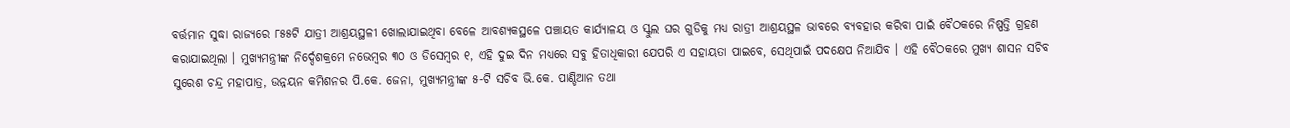ବର୍ତ୍ତମାନ ସୁଦ୍ଧା ରାଜ୍ୟରେ ୮୫୫ଟି ଯାତ୍ରୀ ଆଶ୍ରୟସ୍ଥଳୀ ଖୋଲାଯାଇଥିବା ବେଳେ ଆବଶ୍ୟକସ୍ଥଳେ ପଞ୍ଚାୟତ କାର୍ଯ୍ୟାଳୟ ଓ ସ୍କୁଲ ଘର ଗୁଡିକୁ ମଧ୍ୟ ରାତ୍ରୀ ଆଶ୍ରୟସ୍ଥଳ ଭାବରେ ବ୍ୟବହାର କରିବା ପାଇଁ ବୈଠକରେ ନିଷ୍ପତ୍ତି ଗ୍ରହଣ କରାଯାଇଥିଲା । ମୁଖ୍ୟମନ୍ତ୍ରୀଙ୍କ ନିର୍ଦ୍ଦେଶକ୍ରମେ ନଭେମ୍ବର ୩୦ ଓ ଡିସେମ୍ବର ୧, ଏହି ଦୁଇ ଦିନ ମଧ୍ୟରେ ସବୁ ହିତାଧିକାରୀ ଯେପରି ଏ ସହାୟତା ପାଇବେ, ସେଥିପାଇଁ ପଦକ୍ଷେପ ନିଆଯିବ । ଏହି ବୈଠକରେ ମୁଖ୍ୟ ଶାସନ ସଚିବ ସୁରେଶ ଚନ୍ଦ୍ର ମହାପାତ୍ର, ଉନ୍ନୟନ କମିଶନର ପି.କେ. ଜେନା, ମୁଖ୍ୟମନ୍ତ୍ରୀଙ୍କ ୫-ଟି ସଚିବ ଭି.କେ. ପାଣ୍ଡିଆନ ତଥା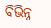ବିଭିନ୍ନ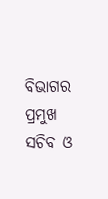ବିଭାଗର ପ୍ରମୁଖ ସଚିବ ଓ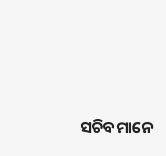ସଚିବମାନେ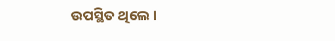ଉପସ୍ଥିତ ଥିଲେ ।